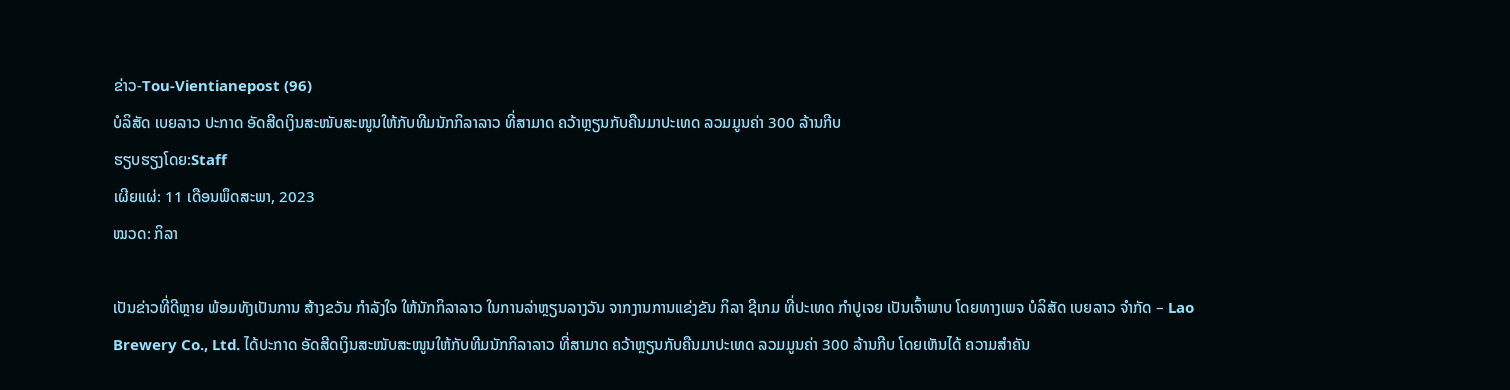ຂ່າວ-Tou-Vientianepost (96)
ບໍລິສັດ ເບຍລາວ ປະກາດ ອັດສີດເງິນສະໜັບສະໜູນໃຫ້ກັບທີມນັກກິລາລາວ ທີ່ສາມາດ ຄວ້າຫຼຽນກັບຄືນມາປະເທດ ລວມມູນຄ່າ 300 ລ້ານກີບ
ຮຽບຮຽງໂດຍ:Staff
ເຜີຍແຜ່: 11 ເດືອນພຶດສະພາ, 2023
ໝວດ: ກິລາ

ເປັນຂ່າວທີ່ດີຫຼາຍ ພ້ອມທັງເປັນການ ສ້າງຂວັນ ກໍາລັງໃຈ ໃຫ້ນັກກິລາລາວ ໃນການລ່າຫຼຽນລາງວັນ ຈາກງານການແຂ່ງຂັນ ກິລາ ຊີເກມ ທີ່ປະເທດ ກໍາປູເຈຍ ເປັນເຈົ້າພາບ ໂດຍທາງເພຈ ບໍລິສັດ ເບຍລາວ ຈຳກັດ – Lao Brewery Co., Ltd. ໄດ້ປະກາດ ອັດສີດເງິນສະໜັບສະໜູນໃຫ້ກັບທີມນັກກິລາລາວ ທີ່ສາມາດ ຄວ້າຫຼຽນກັບຄືນມາປະເທດ ລວມມູນຄ່າ 300 ລ້ານກີບ ໂດຍເຫັນໄດ້ ຄວາມສໍາຄັນ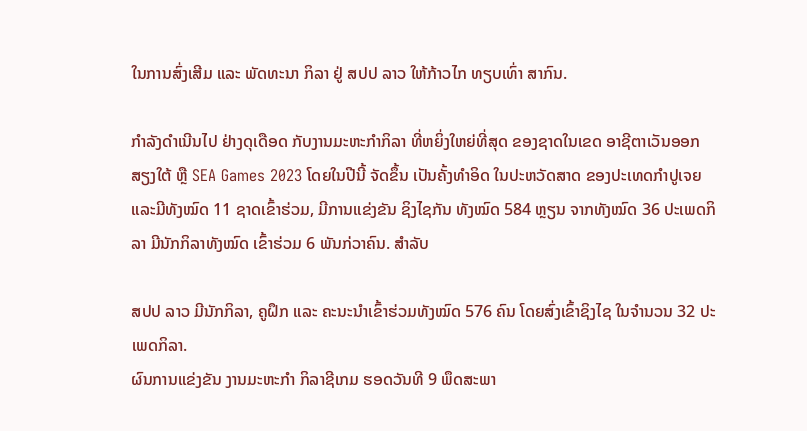ໃນການສົ່ງເສີມ ແລະ ພັດທະນາ ກິລາ ຢູ່ ສປປ ລາວ ໃຫ້ກ້າວໄກ ທຽບເທົ່າ ສາກົນ.

ກໍາລັງດໍາເນີນໄປ ຢ່າງດຸເດືອດ ກັບງານມະຫະກໍາກິລາ ທີ່ຫຍິ່ງໃຫຍ່ທີ່ສຸດ ຂອງຊາດໃນເຂດ ອາຊີຕາເວັນອອກສຽງໃຕ້ ຫຼື SEA Games 2023 ໂດຍໃນປີນີ້ ຈັດຂຶ້ນ ເປັນຄັ້ງທໍາອິດ ໃນປະຫວັດສາດ ຂອງປະເທດກໍາປູເຈຍ ແລະມີທັງໝົດ 11 ຊາດເຂົ້າຮ່ວມ, ມີການແຂ່ງຂັນ ຊິງໄຊກັນ ທັງໝົດ 584 ຫຼຽນ ຈາກທັງໝົດ 36 ປະເພດກິລາ ມີນັກກິລາທັງໝົດ ເຂົ້າຮ່ວມ 6 ພັນກ່ວາຄົນ. ສໍາລັບ

ສປປ ລາວ ມີນັກກິລາ, ຄູຝຶກ ແລະ ຄະນະນໍາເຂົ້າຮ່ວມທັງໝົດ 576 ຄົນ ໂດຍສົ່ງເຂົ້າຊິງໄຊ ໃນຈໍານວນ 32 ປະເພດກິລາ.
ຜົນການແຂ່ງຂັນ ງານມະຫະກໍາ ກິລາຊີເກມ ຮອດວັນທີ 9 ພຶດສະພາ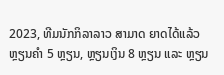2023, ທີມນັກກິລາລາວ ສາມາດ ຍາດໄດ້ແລ້ວ ຫຼຽນຄໍາ 5 ຫຼຽນ, ຫຼຽນເງິນ 8 ຫຼຽນ ແລະ ຫຼຽນ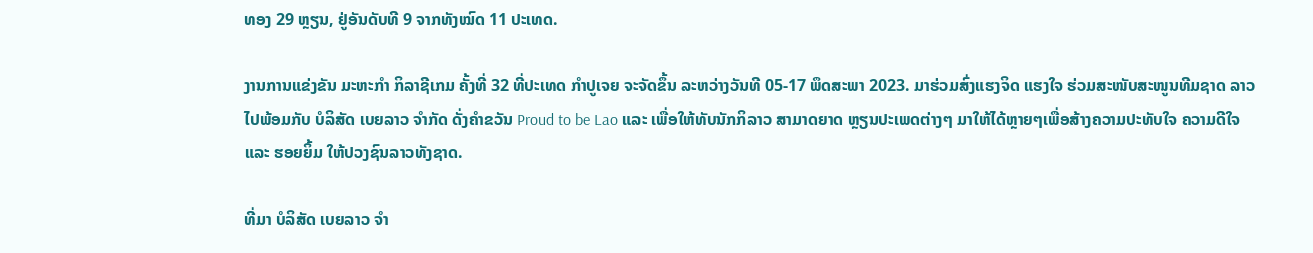ທອງ 29 ຫຼຽນ, ຢູ່ອັນດັບທີ 9 ຈາກທັງໝົດ 11 ປະເທດ.

ງານການແຂ່ງຂັນ ມະຫະກໍາ ກິລາຊີເກມ ຄັ້ງທີ່ 32 ທີ່ປະເທດ ກໍາປູເຈຍ ຈະຈັດຂຶ້ນ ລະຫວ່າງວັນທີ 05-17 ພຶດສະພາ 2023. ມາຮ່ວມສົ່ງແຮງຈິດ ແຮງໃຈ ຮ່ວມສະໜັບສະໜູນທີມຊາດ ລາວ ໄປພ້ອມກັບ ບໍລິສັດ ເບຍລາວ ຈໍາກັດ ດັ່ງຄໍາຂວັນ Proud to be Lao ແລະ ເພື່ອໃຫ້ທັບນັກກິລາວ ສາມາດຍາດ ຫຼຽນປະເພດຕ່າງໆ ມາໃຫ້ໄດ້ຫຼາຍໆເພື່ອສ້າງຄວາມປະທັບໃຈ ຄວາມດີໃຈ ແລະ ຮອຍຍິ້ມ ໃຫ້ປວງຊົນລາວທັງຊາດ.

ທີ່ມາ ບໍລິສັດ ເບຍລາວ ຈຳ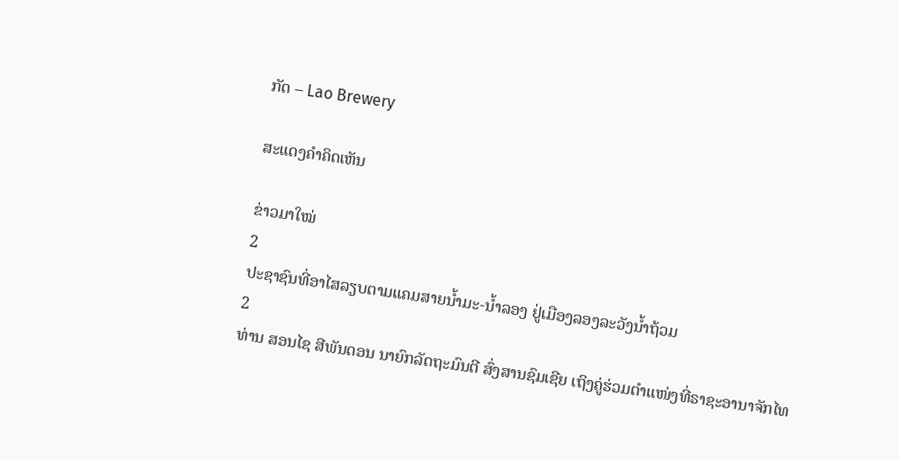ກັດ – Lao Brewery

ສະແດງຄຳຄິດເຫັນ

ຂ່າວມາໃໝ່
2
ປະຊາຊົນທີ່ອາໄສລຽບຕາມແຄມສາຍນໍ້າມະ-ນໍ້າລອງ ຢູ່ເມືອງລອງລະວັງນໍ້າຖ້ວມ
2
ທ່ານ ສອນໄຊ ສີພັນດອນ ນາຍົກລັດຖະມົນຕີ ສົ່ງສານຊົມເຊີຍ ເຖິງຄູ່ຮ່ວມຕຳແໜ່ງທີ່ຣາຊະອານາຈັກໄທ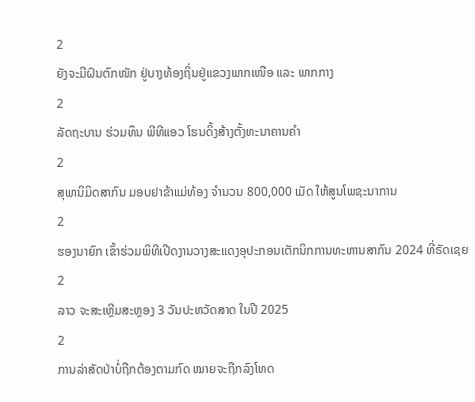2
ຍັງຈະມີຝົນຕົກໜັກ ຢູ່ບາງທ້ອງຖິ່ນຢູ່ແຂວງພາກເໜືອ ແລະ ພາກກາງ
2
ລັດຖະບານ ຮ່ວມທຶນ ພີທີແອວ ໂຮນດິ້ງສ້າງຕັ້ງທະນາຄານຄຳ
2
ສຸພານິມິດສາກົນ ມອບຢາຂ້າແມ່ທ້ອງ ຈຳນວນ 800,000 ເມັດ ໃຫ້ສູນໂພຊະນາການ
2
ຮອງນາຍົກ ເຂົ້າຮ່ວມພິທີເປີດງານວາງສະແດງອຸປະກອນເຕັກນິກການທະຫານສາກົນ 2024 ທີ່ຣັດເຊຍ
2
ລາວ ຈະສະເຫຼີມສະຫຼອງ 3 ວັນປະຫວັດສາດ ໃນປີ 2025
2
ການລ່າສັດປ່າບໍ່ຖືກຕ້ອງຕາມກົດ ໝາຍຈະຖືກລົງໂທດ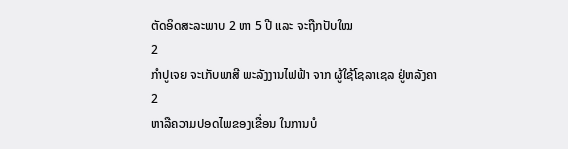ຕັດອິດສະລະພາບ 2 ຫາ 5 ປີ ແລະ ຈະຖືກປັບໃໝ
2
ກຳປູເຈຍ ຈະເກັບພາສີ ພະລັງງານໄຟຟ້າ ຈາກ ຜູ້ໃຊ້ໂຊລາເຊລ ຢູ່ຫລັງຄາ
2
ຫາລືຄວາມປອດໄພຂອງເຂື່ອນ ໃນການບໍ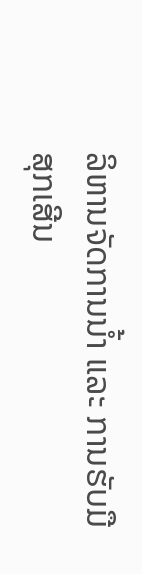ລິຫານຈັດການນໍ້າ ແລະ ການຮັບມືສຸກເສີນ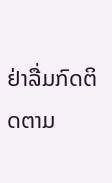ຢ່າລື່ມກົດຕິດຕາມ